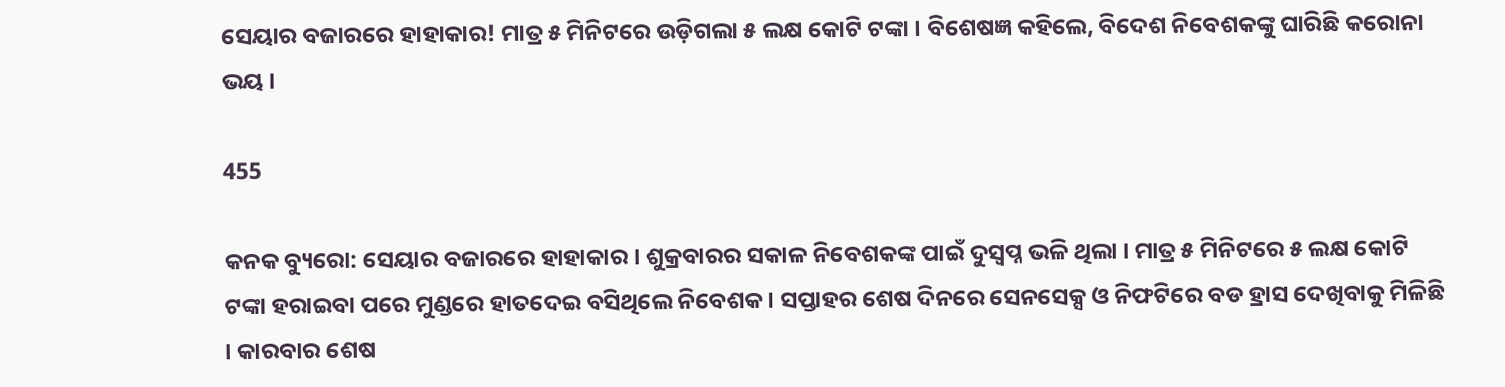ସେୟାର ବଜାରରେ ହାହାକାର! ମାତ୍ର ୫ ମିନିଟରେ ଉଡ଼ିଗଲା ୫ ଲକ୍ଷ କୋଟି ଟଙ୍କା । ବିଶେଷଜ୍ଞ କହିଲେ, ବିଦେଶ ନିବେଶକଙ୍କୁ ଘାରିଛି କରୋନା ଭୟ ।

455

କନକ ବ୍ୟୁରୋ: ସେୟାର ବଜାରରେ ହାହାକାର । ଶୁକ୍ରବାରର ସକାଳ ନିବେଶକଙ୍କ ପାଇଁ ଦୁସ୍ୱପ୍ନ ଭଳି ଥିଲା । ମାତ୍ର ୫ ମିନିଟରେ ୫ ଲକ୍ଷ କୋଟି ଟଙ୍କା ହରାଇବା ପରେ ମୁଣ୍ଡରେ ହାତଦେଇ ବସିଥିଲେ ନିବେଶକ । ସପ୍ତାହର ଶେଷ ଦିନରେ ସେନସେକ୍ସ ଓ ନିଫଟିରେ ବଡ ହ୍ରାସ ଦେଖିବାକୁ ମିଳିଛି । କାରବାର ଶେଷ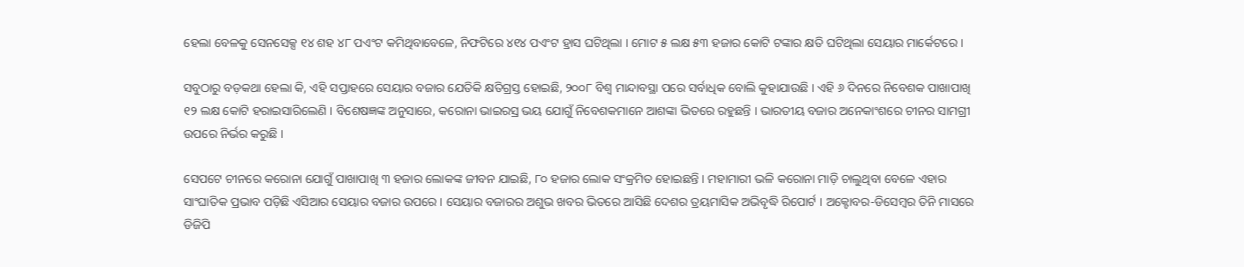ହେଲା ବେଳକୁ ସେନସେକ୍ସ ୧୪ ଶହ ୪୮ ପଏଂଟ କମିଥିବାବେଳେ, ନିଫଟିରେ ୪୧୪ ପଏଂଟ ହ୍ରାସ ଘଟିଥିଲା । ମୋଟ ୫ ଲକ୍ଷ ୫୩ ହଜାର କୋଟି ଟଙ୍କାର କ୍ଷତି ଘଟିଥିଲା ସେୟାର ମାର୍କେଟରେ ।

ସବୁଠାରୁ ବଡ଼କଥା ହେଲା କି, ଏହି ସପ୍ତାହରେ ସେୟାର ବଜାର ଯେତିକି କ୍ଷତିଗ୍ରସ୍ତ ହୋଇଛି, ୨୦୦୮ ବିଶ୍ୱ ମାନ୍ଦାବସ୍ଥା ପରେ ସର୍ବାଧିକ ବୋଲି କୁହାଯାଉଛି । ଏହି ୬ ଦିନରେ ନିବେଶକ ପାଖାପାଖି ୧୨ ଲକ୍ଷ କୋଟି ହରାଇସାରିଲେଣି । ବିଶେଷଜ୍ଞଙ୍କ ଅନୁସାରେ, କରୋନା ଭାଇରସ୍ର ଭୟ ଯୋଗୁଁ ନିବେଶକମାନେ ଆଶଙ୍କା ଭିତରେ ରହୁଛନ୍ତି । ଭାରତୀୟ ବଜାର ଅନେକାଂଶରେ ଚୀନର ସାମଗ୍ରୀ ଉପରେ ନିର୍ଭର କରୁଛି ।

ସେପଟେ ଚୀନରେ କରୋନା ଯୋଗୁଁ ପାଖାପାଖି ୩ ହଜାର ଲୋକଙ୍କ ଜୀବନ ଯାଇଛି, ୮୦ ହଜାର ଲୋକ ସଂକ୍ରମିତ ହୋଇଛନ୍ତି । ମହାମାରୀ ଭଳି କରୋନା ମାଡ଼ି ଚାଲୁଥିବା ବେଳେ ଏହାର ସାଂଘାତିକ ପ୍ରଭାବ ପଡ଼ିଛି ଏସିଆର ସେୟାର ବଜାର ଉପରେ । ସେୟାର ବଜାରର ଅଶୁଭ ଖବର ଭିତରେ ଆସିଛି ଦେଶର ତ୍ରୟମାସିକ ଅଭିବୃଦ୍ଧି ରିପୋର୍ଟ । ଅକ୍ଟୋବର-ଡିସେମ୍ବର ତିନି ମାସରେ ଡିଜିପି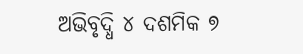ଅଭିବୃଦ୍ଧି ୪ ଦଶମିକ ୭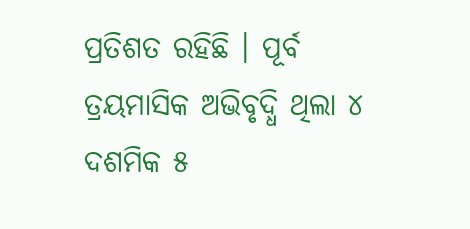ପ୍ରତିଶତ ରହିଛି । ପୂର୍ବ ତ୍ରୟମାସିକ ଅଭିବୃଦ୍ଧି ଥିଲା ୪ ଦଶମିକ ୫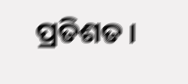ପ୍ରତିଶତ ।